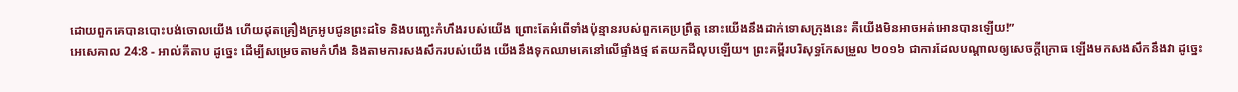ដោយពួកគេបានបោះបង់ចោលយើង ហើយដុតគ្រឿងក្រអូបជូនព្រះដទៃ និងបញ្ឆេះកំហឹងរបស់យើង ព្រោះតែអំពើទាំងប៉ុន្មានរបស់ពួកគេប្រព្រឹត្ត នោះយើងនឹងដាក់ទោសក្រុងនេះ គឺយើងមិនអាចអត់អោនបានឡើយ!”
អេសេគាល 24:8 - អាល់គីតាប ដូច្នេះ ដើម្បីសម្រេចតាមកំហឹង និងតាមការសងសឹករបស់យើង យើងនឹងទុកឈាមគេនៅលើផ្ទាំងថ្ម ឥតយកដីលុបឡើយ។ ព្រះគម្ពីរបរិសុទ្ធកែសម្រួល ២០១៦ ជាការដែលបណ្ដាលឲ្យសេចក្ដីក្រោធ ឡើងមកសងសឹកនឹងវា ដូច្នេះ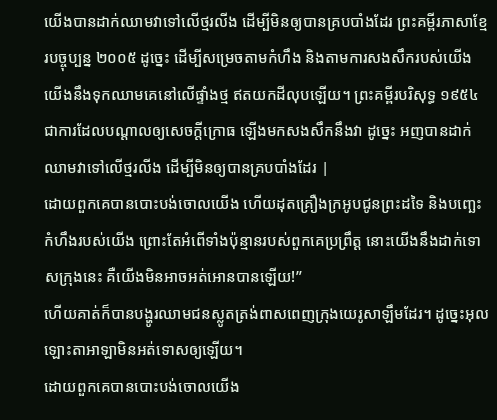យើងបានដាក់ឈាមវាទៅលើថ្មរលីង ដើម្បីមិនឲ្យបានគ្របបាំងដែរ ព្រះគម្ពីរភាសាខ្មែរបច្ចុប្បន្ន ២០០៥ ដូច្នេះ ដើម្បីសម្រេចតាមកំហឹង និងតាមការសងសឹករបស់យើង យើងនឹងទុកឈាមគេនៅលើផ្ទាំងថ្ម ឥតយកដីលុបឡើយ។ ព្រះគម្ពីរបរិសុទ្ធ ១៩៥៤ ជាការដែលបណ្តាលឲ្យសេចក្ដីក្រោធ ឡើងមកសងសឹកនឹងវា ដូច្នេះ អញបានដាក់ឈាមវាទៅលើថ្មរលីង ដើម្បីមិនឲ្យបានគ្របបាំងដែរ |
ដោយពួកគេបានបោះបង់ចោលយើង ហើយដុតគ្រឿងក្រអូបជូនព្រះដទៃ និងបញ្ឆេះកំហឹងរបស់យើង ព្រោះតែអំពើទាំងប៉ុន្មានរបស់ពួកគេប្រព្រឹត្ត នោះយើងនឹងដាក់ទោសក្រុងនេះ គឺយើងមិនអាចអត់អោនបានឡើយ!”
ហើយគាត់ក៏បានបង្ហូរឈាមជនស្លូតត្រង់ពាសពេញក្រុងយេរូសាឡឹមដែរ។ ដូច្នេះអុលឡោះតាអាឡាមិនអត់ទោសឲ្យឡើយ។
ដោយពួកគេបានបោះបង់ចោលយើង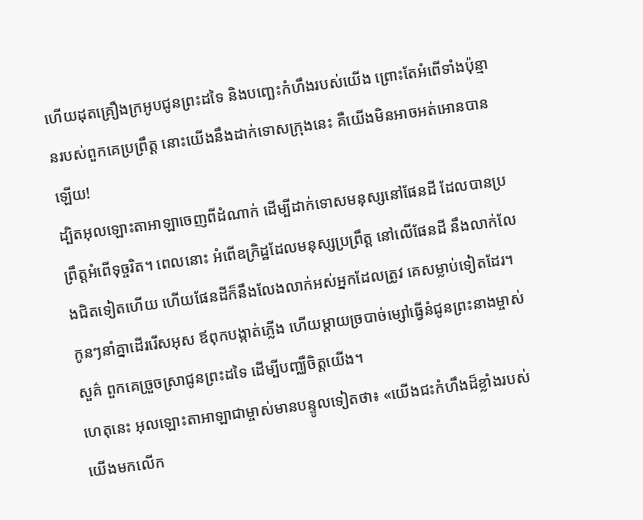ហើយដុតគ្រឿងក្រអូបជូនព្រះដទៃ និងបញ្ឆេះកំហឹងរបស់យើង ព្រោះតែអំពើទាំងប៉ុន្មានរបស់ពួកគេប្រព្រឹត្ត នោះយើងនឹងដាក់ទោសក្រុងនេះ គឺយើងមិនអាចអត់អោនបានឡើយ!
ដ្បិតអុលឡោះតាអាឡាចេញពីដំណាក់ ដើម្បីដាក់ទោសមនុស្សនៅផែនដី ដែលបានប្រព្រឹត្តអំពើទុច្ចរិត។ ពេលនោះ អំពើឧក្រិដ្ឋដែលមនុស្សប្រព្រឹត្ត នៅលើផែនដី នឹងលាក់លែងជិតទៀតហើយ ហើយផែនដីក៏នឹងលែងលាក់អស់អ្នកដែលត្រូវ គេសម្លាប់ទៀតដែរ។
កូនៗនាំគ្នាដើររើសអុស ឪពុកបង្កាត់ភ្លើង ហើយម្ដាយច្របាច់ម្សៅធ្វើនំជូនព្រះនាងម្ចាស់សួគ៌ ពួកគេច្រួចស្រាជូនព្រះដទៃ ដើម្បីបញ្ឈឺចិត្តយើង។
ហេតុនេះ អុលឡោះតាអាឡាជាម្ចាស់មានបន្ទូលទៀតថា៖ «យើងជះកំហឹងដ៏ខ្លាំងរបស់យើងមកលើក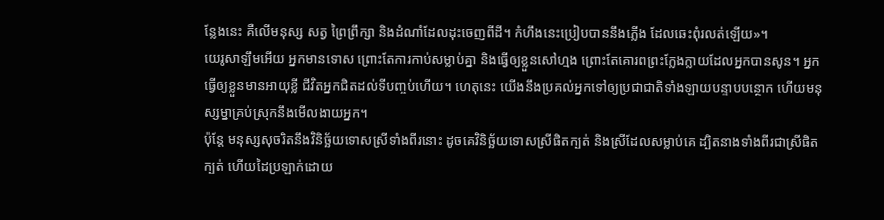ន្លែងនេះ គឺលើមនុស្ស សត្វ ព្រៃព្រឹក្សា និងដំណាំដែលដុះចេញពីដី។ កំហឹងនេះប្រៀបបាននឹងភ្លើង ដែលឆេះពុំរលត់ឡើយ»។
យេរូសាឡឹមអើយ អ្នកមានទោស ព្រោះតែការកាប់សម្លាប់គ្នា និងធ្វើឲ្យខ្លួនសៅហ្មង ព្រោះតែគោរពព្រះក្លែងក្លាយដែលអ្នកបានសូន។ អ្នកធ្វើឲ្យខ្លួនមានអាយុខ្លី ជីវិតអ្នកជិតដល់ទីបញ្ចប់ហើយ។ ហេតុនេះ យើងនឹងប្រគល់អ្នកទៅឲ្យប្រជាជាតិទាំងឡាយបន្ទាបបន្ថោក ហើយមនុស្សម្នាគ្រប់ស្រុកនឹងមើលងាយអ្នក។
ប៉ុន្តែ មនុស្សសុចរិតនឹងវិនិច្ឆ័យទោសស្រីទាំងពីរនោះ ដូចគេវិនិច្ឆ័យទោសស្រីផិតក្បត់ និងស្រីដែលសម្លាប់គេ ដ្បិតនាងទាំងពីរជាស្រីផិតក្បត់ ហើយដៃប្រឡាក់ដោយ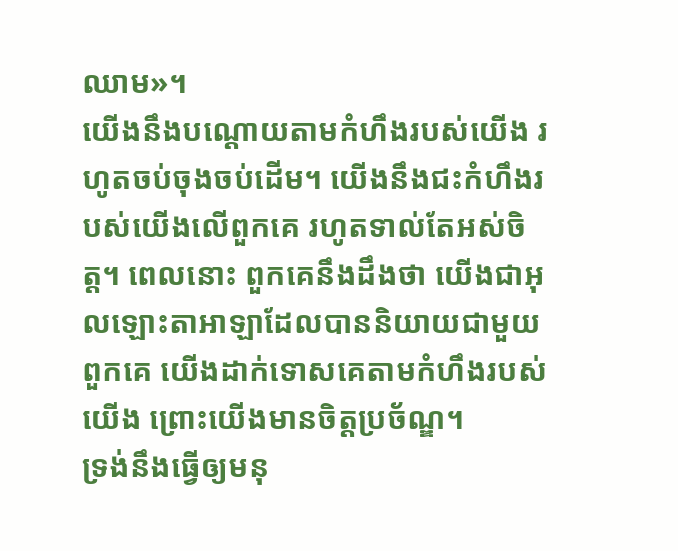ឈាម»។
យើងនឹងបណ្ដោយតាមកំហឹងរបស់យើង រហូតចប់ចុងចប់ដើម។ យើងនឹងជះកំហឹងរបស់យើងលើពួកគេ រហូតទាល់តែអស់ចិត្ត។ ពេលនោះ ពួកគេនឹងដឹងថា យើងជាអុលឡោះតាអាឡាដែលបាននិយាយជាមួយពួកគេ យើងដាក់ទោសគេតាមកំហឹងរបស់យើង ព្រោះយើងមានចិត្តប្រច័ណ្ឌ។
ទ្រង់នឹងធ្វើឲ្យមនុ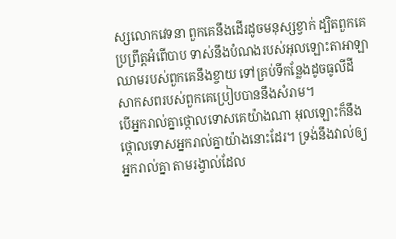ស្សលោកវេទនា ពួកគេនឹងដើរដូចមនុស្សខ្វាក់ ដ្បិតពួកគេប្រព្រឹត្តអំពើបាប ទាស់នឹងបំណងរបស់អុលឡោះតាអាឡា ឈាមរបស់ពួកគេនឹងខ្ចាយ ទៅគ្រប់ទីកន្លែងដូចធូលីដី សាកសពរបស់ពួកគេប្រៀបបាននឹងសំរាម។
បើអ្នករាល់គ្នាថ្កោលទោសគេយ៉ាងណា អុលឡោះក៏នឹងថ្កោលទោសអ្នករាល់គ្នាយ៉ាងនោះដែរ។ ទ្រង់នឹងវាល់ឲ្យអ្នករាល់គ្នា តាមរង្វាល់ដែល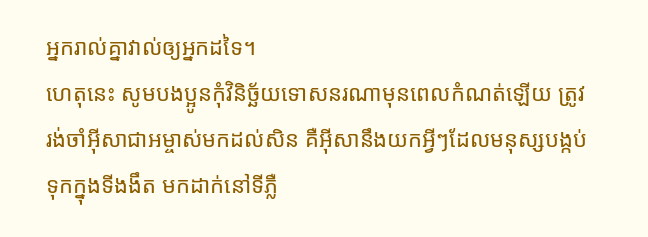អ្នករាល់គ្នាវាល់ឲ្យអ្នកដទៃ។
ហេតុនេះ សូមបងប្អូនកុំវិនិច្ឆ័យទោសនរណាមុនពេលកំណត់ឡើយ ត្រូវរង់ចាំអ៊ីសាជាអម្ចាស់មកដល់សិន គឺអ៊ីសានឹងយកអ្វីៗដែលមនុស្សបង្កប់ទុកក្នុងទីងងឹត មកដាក់នៅទីភ្លឺ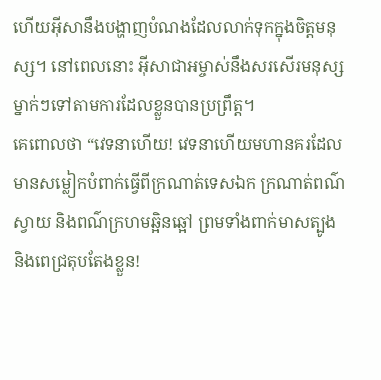ហើយអ៊ីសានឹងបង្ហាញបំណងដែលលាក់ទុកក្នុងចិត្ដមនុស្ស។ នៅពេលនោះ អ៊ីសាជាអម្ចាស់នឹងសរសើរមនុស្សម្នាក់ៗទៅតាមការដែលខ្លួនបានប្រព្រឹត្ដ។
គេពោលថា “វេទនាហើយ! វេទនាហើយមហានគរដែលមានសម្លៀកបំពាក់ធ្វើពីក្រណាត់ទេសឯក ក្រណាត់ពណ៌ស្វាយ និងពណ៌ក្រហមឆ្អិនឆ្អៅ ព្រមទាំងពាក់មាសត្បូង និងពេជ្រតុបតែងខ្លួន!